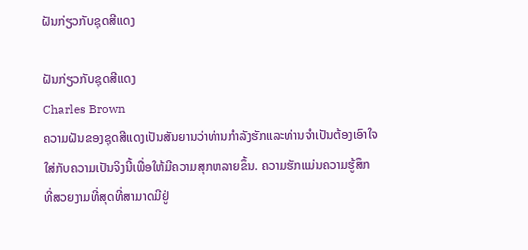ຝັນກ່ຽວກັບຊຸດສີແດງ

ຝັນກ່ຽວກັບຊຸດສີແດງ
Charles Brown
ຄວາມຝັນຂອງຊຸດສີແດງເປັນສັນຍານວ່າທ່ານກໍາລັງຮັກແລະທ່ານຈໍາເປັນຕ້ອງເອົາໃຈໃສ່ກັບຄວາມເປັນຈິງນີ້ເພື່ອໃຫ້ມີຄວາມສຸກຫລາຍຂຶ້ນ. ຄວາມຮັກແມ່ນຄວາມຮູ້ສຶກທີ່ສວຍງາມທີ່ສຸດທີ່ສາມາດມີຢູ່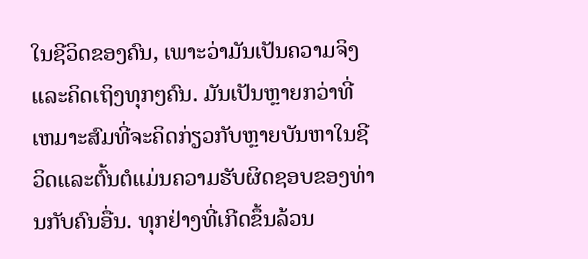ໃນຊີວິດຂອງຄົນ, ເພາະວ່າມັນເປັນຄວາມຈິງແລະຄິດເຖິງທຸກໆຄົນ. ມັນເປັນຫຼາຍກວ່າທີ່ເຫມາະສົມທີ່ຈະຄິດກ່ຽວກັບຫຼາຍບັນຫາໃນຊີວິດແລະຕົ້ນຕໍແມ່ນຄວາມຮັບຜິດຊອບຂອງທ່ານກັບຄົນອື່ນ. ທຸກຢ່າງທີ່ເກີດຂຶ້ນລ້ວນ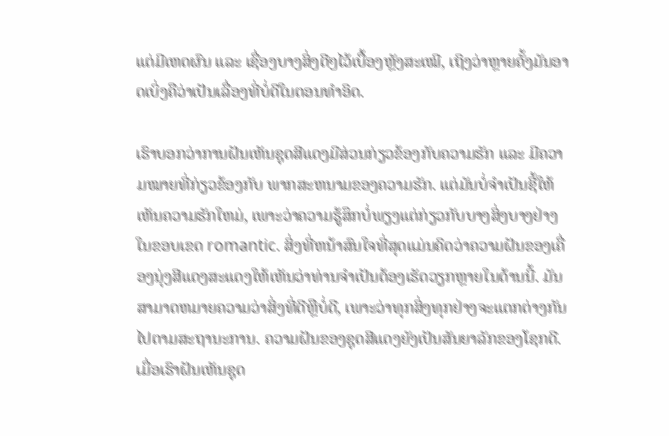ແຕ່ມີເຫດຜົນ ແລະ ເຊື່ອງບາງສິ່ງດີໆໄວ້ເບື້ອງຫຼັງສະເໝີ, ເຖິງວ່າຫຼາຍຄັ້ງມັນອາດເບິ່ງຄືວ່າເປັນເລື່ອງທີ່ບໍ່ດີໃນຕອນທຳອິດ.

ເຮົາບອກວ່າການຝັນເຫັນຊຸດສີແດງມີສ່ວນກ່ຽວຂ້ອງກັບຄວາມຮັກ ແລະ ມີຄວາມໝາຍທີ່ກ່ຽວຂ້ອງກັບ ພາກສະຫນາມຂອງຄວາມຮັກ. ແຕ່ມັນບໍ່ຈໍາເປັນຊີ້ໃຫ້ເຫັນຄວາມຮັກໃຫມ່, ເພາະວ່າຄວາມຮູ້ສຶກບໍ່ພຽງແຕ່ກ່ຽວກັບບາງສິ່ງບາງຢ່າງໃນຂອບເຂດ romantic. ສິ່ງທີ່ຫນ້າສົນໃຈທີ່ສຸດແມ່ນຄິດວ່າຄວາມຝັນຂອງເຄື່ອງນຸ່ງສີແດງສະແດງໃຫ້ເຫັນວ່າທ່ານຈໍາເປັນຕ້ອງເຮັດວຽກຫຼາຍໃນດ້ານນີ້. ມັນສາມາດຫມາຍຄວາມວ່າສິ່ງທີ່ດີຫຼືບໍ່ດີ, ເພາະວ່າທຸກສິ່ງທຸກຢ່າງຈະແຕກຕ່າງກັນໄປຕາມສະຖານະການ. ຄວາມຝັນຂອງຊຸດສີແດງຍັງເປັນສັນຍາລັກຂອງໂຊກດີ. ເມື່ອເຮົາຝັນເຫັນຊຸດ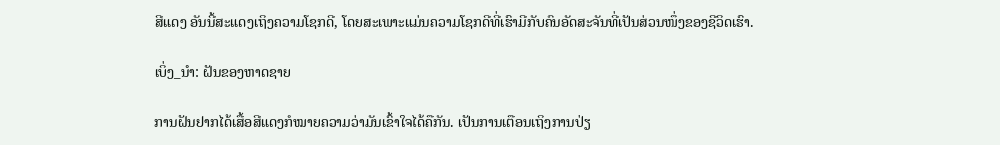ສີແດງ ອັນນີ້ສະແດງເຖິງຄວາມໂຊກດີ, ໂດຍສະເພາະແມ່ນຄວາມໂຊກດີທີ່ເຮົາມີກັບຄົນອັດສະຈັນທີ່ເປັນສ່ວນໜຶ່ງຂອງຊີວິດເຮົາ.

ເບິ່ງ_ນຳ: ຝັນຂອງຫາດຊາຍ

ການຝັນຢາກໄດ້ເສື້ອສີແດງກໍໝາຍຄວາມວ່າມັນເຂົ້າໃຈໄດ້ຄືກັນ. ເປັນການເຕືອນເຖິງການປ່ຽ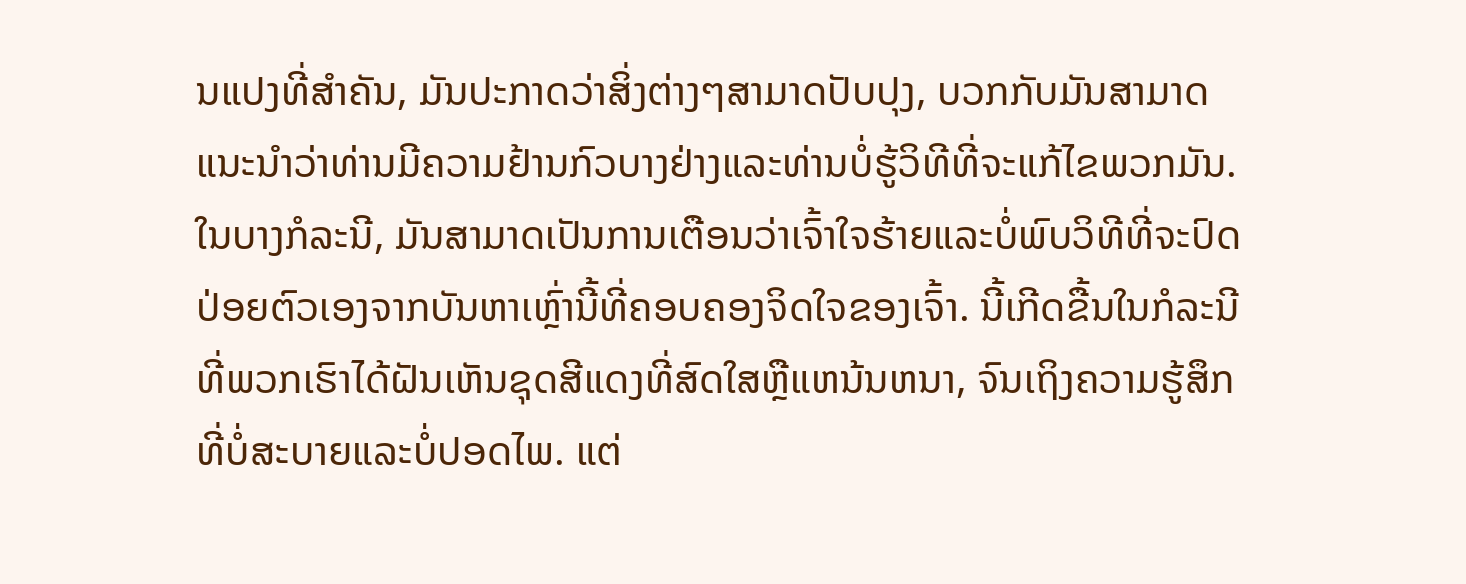ນແປງທີ່ສໍາຄັນ, ມັນປະກາດວ່າສິ່ງຕ່າງໆສາມາດປັບປຸງ, ບວກກັບມັນສາມາດແນະນໍາວ່າທ່ານມີຄວາມຢ້ານກົວບາງຢ່າງແລະທ່ານບໍ່ຮູ້ວິທີທີ່ຈະແກ້ໄຂພວກມັນ. ໃນບາງກໍລະນີ, ມັນສາມາດເປັນການເຕືອນວ່າເຈົ້າໃຈຮ້າຍແລະບໍ່ພົບວິທີທີ່ຈະປົດປ່ອຍຕົວເອງຈາກບັນຫາເຫຼົ່ານີ້ທີ່ຄອບຄອງຈິດໃຈຂອງເຈົ້າ. ນີ້ເກີດຂື້ນໃນກໍລະນີທີ່ພວກເຮົາໄດ້ຝັນເຫັນຊຸດສີແດງທີ່ສົດໃສຫຼືແຫນ້ນຫນາ, ຈົນເຖິງຄວາມຮູ້ສຶກທີ່ບໍ່ສະບາຍແລະບໍ່ປອດໄພ. ແຕ່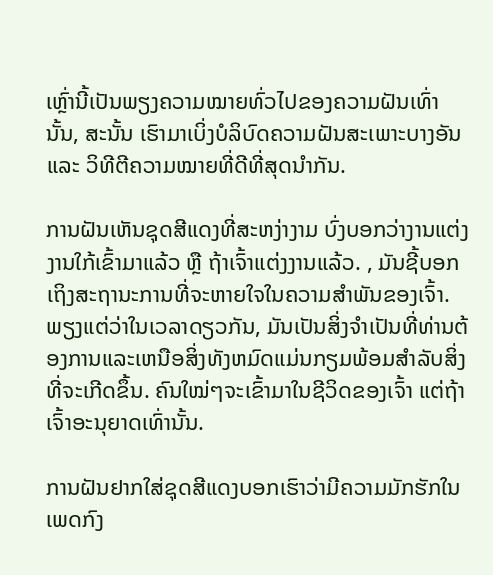ເຫຼົ່ານີ້ເປັນພຽງຄວາມໝາຍທົ່ວໄປຂອງຄວາມຝັນເທົ່ານັ້ນ, ສະນັ້ນ ເຮົາມາເບິ່ງບໍລິບົດຄວາມຝັນສະເພາະບາງອັນ ແລະ ວິທີຕີຄວາມໝາຍທີ່ດີທີ່ສຸດນຳກັນ.

ການຝັນເຫັນຊຸດສີແດງທີ່ສະຫງ່າງາມ ບົ່ງບອກວ່າງານແຕ່ງງານໃກ້ເຂົ້າມາແລ້ວ ຫຼື ຖ້າເຈົ້າແຕ່ງງານແລ້ວ. , ມັນຊີ້ບອກເຖິງສະຖານະການທີ່ຈະຫາຍໃຈໃນຄວາມສຳພັນຂອງເຈົ້າ. ພຽງແຕ່ວ່າໃນເວລາດຽວກັນ, ມັນເປັນສິ່ງຈໍາເປັນທີ່ທ່ານຕ້ອງການແລະເຫນືອສິ່ງທັງຫມົດແມ່ນກຽມພ້ອມສໍາລັບສິ່ງທີ່ຈະເກີດຂຶ້ນ. ຄົນໃໝ່ໆຈະເຂົ້າມາໃນຊີວິດຂອງເຈົ້າ ແຕ່ຖ້າເຈົ້າອະນຸຍາດເທົ່ານັ້ນ.

ການຝັນຢາກໃສ່ຊຸດສີແດງບອກເຮົາວ່າມີຄວາມມັກຮັກໃນເພດກົງ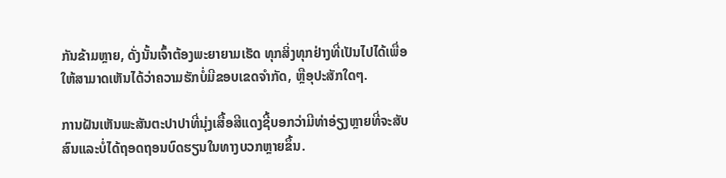ກັນຂ້າມຫຼາຍ, ດັ່ງນັ້ນເຈົ້າຕ້ອງພະຍາຍາມເຮັດ ທຸກສິ່ງທຸກຢ່າງທີ່ເປັນໄປໄດ້ເພື່ອໃຫ້ສາມາດເຫັນໄດ້ວ່າຄວາມຮັກບໍ່ມີຂອບເຂດຈໍາກັດ, ຫຼືອຸປະສັກໃດໆ.

ການຝັນເຫັນພະສັນຕະປາປາທີ່ນຸ່ງເສື້ອສີແດງຊີ້ບອກວ່າມີທ່າອ່ຽງຫຼາຍທີ່ຈະສັບສົນແລະບໍ່ໄດ້ຖອດຖອນບົດຮຽນໃນທາງບວກຫຼາຍຂຶ້ນ.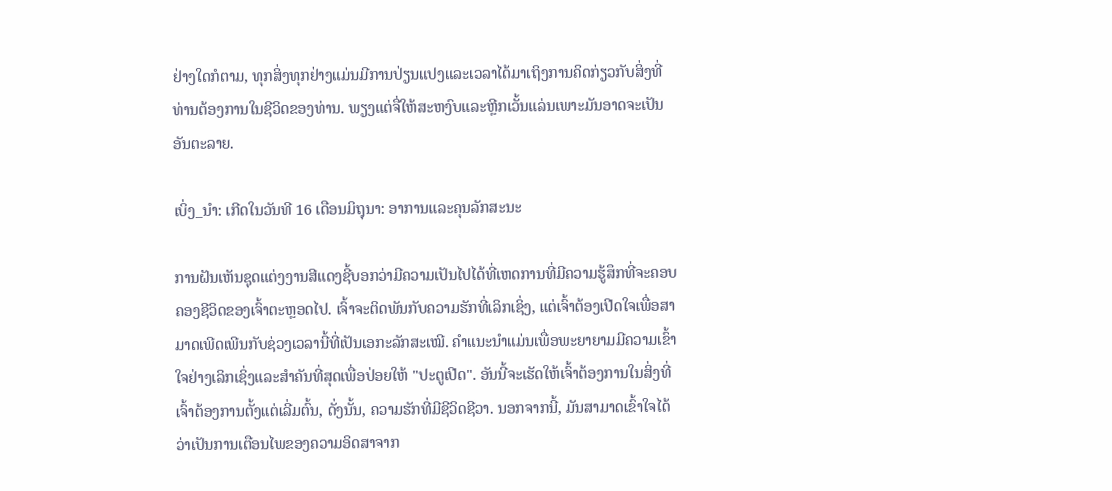ຢ່າງໃດກໍຕາມ, ທຸກສິ່ງທຸກຢ່າງແມ່ນມີການປ່ຽນແປງແລະເວລາໄດ້ມາເຖິງການຄິດກ່ຽວກັບສິ່ງທີ່ທ່ານຕ້ອງການໃນຊີວິດຂອງທ່ານ. ພຽງແຕ່ຈື່ໃຫ້ສະຫງົບແລະຫຼີກເວັ້ນແລ່ນເພາະມັນອາດຈະເປັນອັນຕະລາຍ.

ເບິ່ງ_ນຳ: ເກີດໃນວັນທີ 16 ເດືອນມິຖຸນາ: ອາການແລະຄຸນລັກສະນະ

ການຝັນເຫັນຊຸດແຕ່ງງານສີແດງຊີ້ບອກວ່າມີຄວາມເປັນໄປໄດ້ທີ່ເຫດການທີ່ມີຄວາມຮູ້ສຶກທີ່ຈະຄອບຄອງຊີວິດຂອງເຈົ້າຕະຫຼອດໄປ. ເຈົ້າຈະຕິດພັນກັບຄວາມຮັກທີ່ເລິກເຊິ່ງ, ແຕ່ເຈົ້າຕ້ອງເປີດໃຈເພື່ອສາມາດເພີດເພີນກັບຊ່ວງເວລານີ້ທີ່ເປັນເອກະລັກສະເໝີ. ຄໍາແນະນໍາແມ່ນເພື່ອພະຍາຍາມມີຄວາມເຂົ້າໃຈຢ່າງເລິກເຊິ່ງແລະສໍາຄັນທີ່ສຸດເພື່ອປ່ອຍໃຫ້ "ປະຕູເປີດ". ອັນນີ້ຈະເຮັດໃຫ້ເຈົ້າຕ້ອງການໃນສິ່ງທີ່ເຈົ້າຕ້ອງການຕັ້ງແຕ່ເລີ່ມຕົ້ນ, ດັ່ງນັ້ນ, ຄວາມຮັກທີ່ມີຊີວິດຊີວາ. ນອກຈາກນີ້, ມັນສາມາດເຂົ້າໃຈໄດ້ວ່າເປັນການເຕືອນໄພຂອງຄວາມອິດສາຈາກ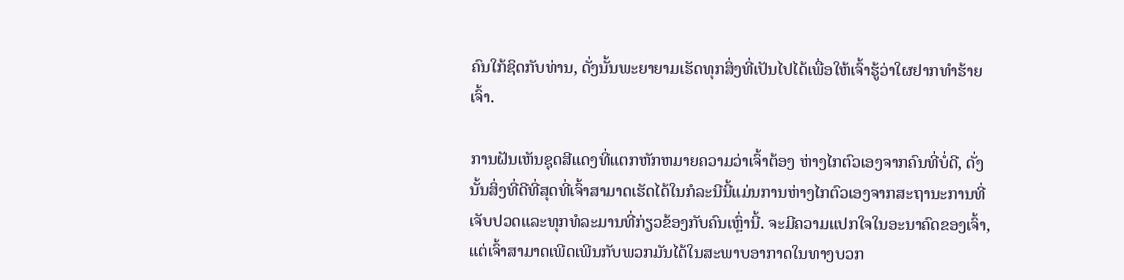ຄົນໃກ້ຊິດກັບທ່ານ, ດັ່ງນັ້ນພະຍາຍາມເຮັດທຸກສິ່ງທີ່ເປັນໄປໄດ້ເພື່ອໃຫ້ເຈົ້າຮູ້ວ່າໃຜຢາກທໍາຮ້າຍເຈົ້າ.

ການຝັນເຫັນຊຸດສີແດງທີ່ແຕກຫັກຫມາຍຄວາມວ່າເຈົ້າຕ້ອງ ຫ່າງໄກຕົວເອງຈາກຄົນທີ່ບໍ່ດີ, ດັ່ງນັ້ນສິ່ງທີ່ດີທີ່ສຸດທີ່ເຈົ້າສາມາດເຮັດໄດ້ໃນກໍລະນີນີ້ແມ່ນການຫ່າງໄກຕົວເອງຈາກສະຖານະການທີ່ເຈັບປວດແລະທຸກທໍລະມານທີ່ກ່ຽວຂ້ອງກັບຄົນເຫຼົ່ານີ້. ຈະມີຄວາມແປກໃຈໃນອະນາຄົດຂອງເຈົ້າ, ແຕ່ເຈົ້າສາມາດເພີດເພີນກັບພວກມັນໄດ້ໃນສະພາບອາກາດໃນທາງບວກ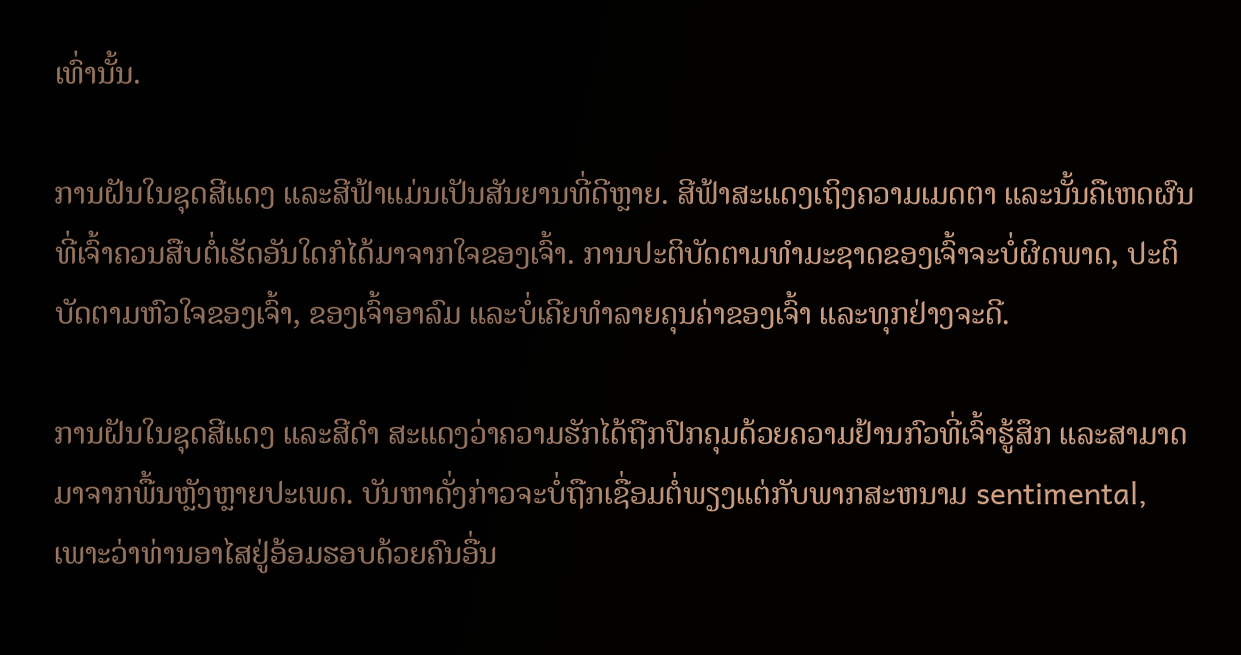ເທົ່ານັ້ນ.

ການຝັນໃນຊຸດສີແດງ ແລະສີຟ້າແມ່ນເປັນສັນຍານທີ່ດີຫຼາຍ. ສີຟ້າສະແດງເຖິງຄວາມເມດຕາ ແລະນັ້ນຄືເຫດຜົນທີ່ເຈົ້າຄວນສືບຕໍ່ເຮັດອັນໃດກໍໄດ້ມາຈາກໃຈຂອງເຈົ້າ. ການປະຕິບັດຕາມທໍາມະຊາດຂອງເຈົ້າຈະບໍ່ຜິດພາດ, ປະຕິບັດຕາມຫົວໃຈຂອງເຈົ້າ, ຂອງເຈົ້າອາລົມ ແລະບໍ່ເຄີຍທຳລາຍຄຸນຄ່າຂອງເຈົ້າ ແລະທຸກຢ່າງຈະດີ.

ການຝັນໃນຊຸດສີແດງ ແລະສີດຳ ສະແດງວ່າຄວາມຮັກໄດ້ຖືກປົກຄຸມດ້ວຍຄວາມຢ້ານກົວທີ່ເຈົ້າຮູ້ສຶກ ແລະສາມາດມາຈາກພື້ນຫຼັງຫຼາຍປະເພດ. ບັນຫາດັ່ງກ່າວຈະບໍ່ຖືກເຊື່ອມຕໍ່ພຽງແຕ່ກັບພາກສະຫນາມ sentimental, ເພາະວ່າທ່ານອາໄສຢູ່ອ້ອມຮອບດ້ວຍຄົນອື່ນ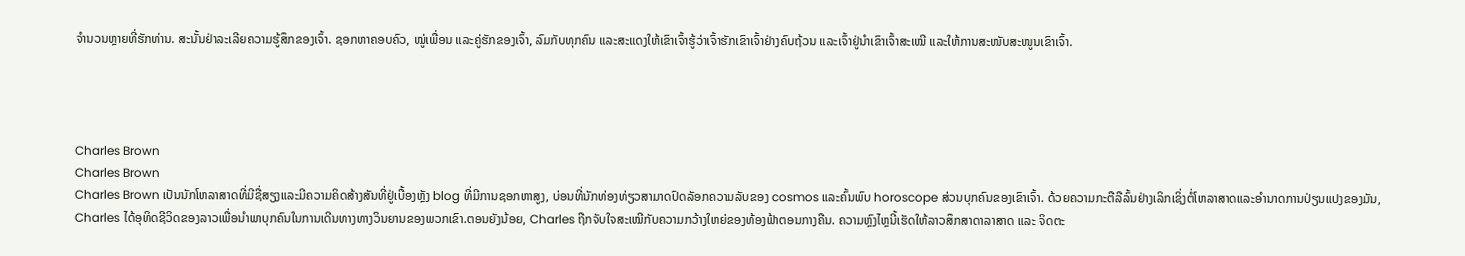ຈໍານວນຫຼາຍທີ່ຮັກທ່ານ. ສະນັ້ນຢ່າລະເລີຍຄວາມຮູ້ສຶກຂອງເຈົ້າ. ຊອກຫາຄອບຄົວ, ໝູ່ເພື່ອນ ແລະຄູ່ຮັກຂອງເຈົ້າ, ລົມກັບທຸກຄົນ ແລະສະແດງໃຫ້ເຂົາເຈົ້າຮູ້ວ່າເຈົ້າຮັກເຂົາເຈົ້າຢ່າງຄົບຖ້ວນ ແລະເຈົ້າຢູ່ນຳເຂົາເຈົ້າສະເໝີ ແລະໃຫ້ການສະໜັບສະໜູນເຂົາເຈົ້າ.




Charles Brown
Charles Brown
Charles Brown ເປັນນັກໂຫລາສາດທີ່ມີຊື່ສຽງແລະມີຄວາມຄິດສ້າງສັນທີ່ຢູ່ເບື້ອງຫຼັງ blog ທີ່ມີການຊອກຫາສູງ, ບ່ອນທີ່ນັກທ່ອງທ່ຽວສາມາດປົດລັອກຄວາມລັບຂອງ cosmos ແລະຄົ້ນພົບ horoscope ສ່ວນບຸກຄົນຂອງເຂົາເຈົ້າ. ດ້ວຍຄວາມກະຕືລືລົ້ນຢ່າງເລິກເຊິ່ງຕໍ່ໂຫລາສາດແລະອໍານາດການປ່ຽນແປງຂອງມັນ, Charles ໄດ້ອຸທິດຊີວິດຂອງລາວເພື່ອນໍາພາບຸກຄົນໃນການເດີນທາງທາງວິນຍານຂອງພວກເຂົາ.ຕອນຍັງນ້ອຍ, Charles ຖືກຈັບໃຈສະເໝີກັບຄວາມກວ້າງໃຫຍ່ຂອງທ້ອງຟ້າຕອນກາງຄືນ. ຄວາມຫຼົງໄຫຼນີ້ເຮັດໃຫ້ລາວສຶກສາດາລາສາດ ແລະ ຈິດຕະ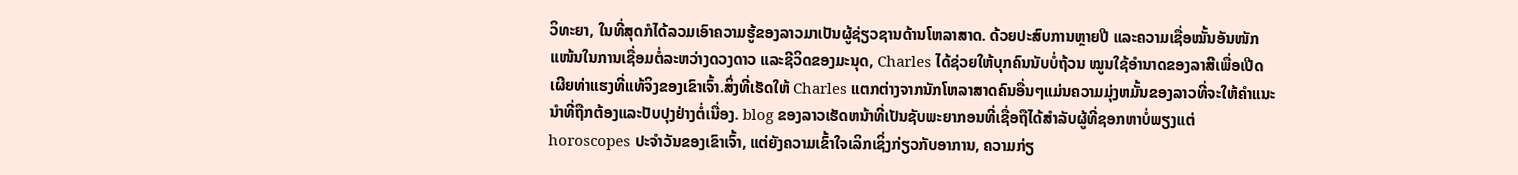ວິທະຍາ, ໃນທີ່ສຸດກໍໄດ້ລວມເອົາຄວາມຮູ້ຂອງລາວມາເປັນຜູ້ຊ່ຽວຊານດ້ານໂຫລາສາດ. ດ້ວຍປະສົບການຫຼາຍປີ ແລະຄວາມເຊື່ອໝັ້ນອັນໜັກແໜ້ນໃນການເຊື່ອມຕໍ່ລະຫວ່າງດວງດາວ ແລະຊີວິດຂອງມະນຸດ, Charles ໄດ້ຊ່ວຍໃຫ້ບຸກຄົນນັບບໍ່ຖ້ວນ ໝູນໃຊ້ອຳນາດຂອງລາສີເພື່ອເປີດເຜີຍທ່າແຮງທີ່ແທ້ຈິງຂອງເຂົາເຈົ້າ.ສິ່ງທີ່ເຮັດໃຫ້ Charles ແຕກຕ່າງຈາກນັກໂຫລາສາດຄົນອື່ນໆແມ່ນຄວາມມຸ່ງຫມັ້ນຂອງລາວທີ່ຈະໃຫ້ຄໍາແນະນໍາທີ່ຖືກຕ້ອງແລະປັບປຸງຢ່າງຕໍ່ເນື່ອງ. blog ຂອງລາວເຮັດຫນ້າທີ່ເປັນຊັບພະຍາກອນທີ່ເຊື່ອຖືໄດ້ສໍາລັບຜູ້ທີ່ຊອກຫາບໍ່ພຽງແຕ່ horoscopes ປະຈໍາວັນຂອງເຂົາເຈົ້າ, ແຕ່ຍັງຄວາມເຂົ້າໃຈເລິກເຊິ່ງກ່ຽວກັບອາການ, ຄວາມກ່ຽ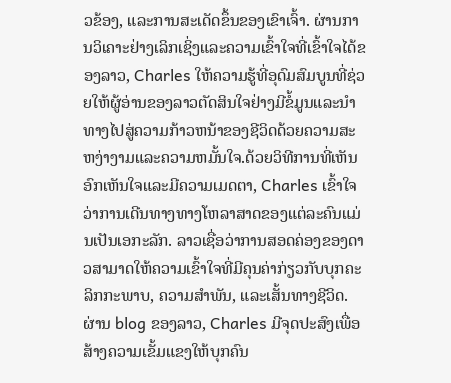ວຂ້ອງ, ແລະການສະເດັດຂຶ້ນຂອງເຂົາເຈົ້າ. ຜ່ານການວິເຄາະຢ່າງເລິກເຊິ່ງແລະຄວາມເຂົ້າໃຈທີ່ເຂົ້າໃຈໄດ້ຂອງລາວ, Charles ໃຫ້ຄວາມຮູ້ທີ່ອຸດົມສົມບູນທີ່ຊ່ວຍໃຫ້ຜູ້ອ່ານຂອງລາວຕັດສິນໃຈຢ່າງມີຂໍ້ມູນແລະນໍາທາງໄປສູ່ຄວາມກ້າວຫນ້າຂອງຊີວິດດ້ວຍຄວາມສະຫງ່າງາມແລະຄວາມຫມັ້ນໃຈ.ດ້ວຍວິທີການທີ່ເຫັນອົກເຫັນໃຈແລະມີຄວາມເມດຕາ, Charles ເຂົ້າໃຈວ່າການເດີນທາງທາງໂຫລາສາດຂອງແຕ່ລະຄົນແມ່ນເປັນເອກະລັກ. ລາວເຊື່ອວ່າການສອດຄ່ອງຂອງດາວສາມາດໃຫ້ຄວາມເຂົ້າໃຈທີ່ມີຄຸນຄ່າກ່ຽວກັບບຸກຄະລິກກະພາບ, ຄວາມສໍາພັນ, ແລະເສັ້ນທາງຊີວິດ. ຜ່ານ blog ຂອງລາວ, Charles ມີຈຸດປະສົງເພື່ອສ້າງຄວາມເຂັ້ມແຂງໃຫ້ບຸກຄົນ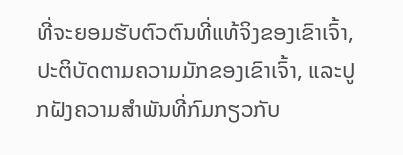ທີ່ຈະຍອມຮັບຕົວຕົນທີ່ແທ້ຈິງຂອງເຂົາເຈົ້າ, ປະຕິບັດຕາມຄວາມມັກຂອງເຂົາເຈົ້າ, ແລະປູກຝັງຄວາມສໍາພັນທີ່ກົມກຽວກັບ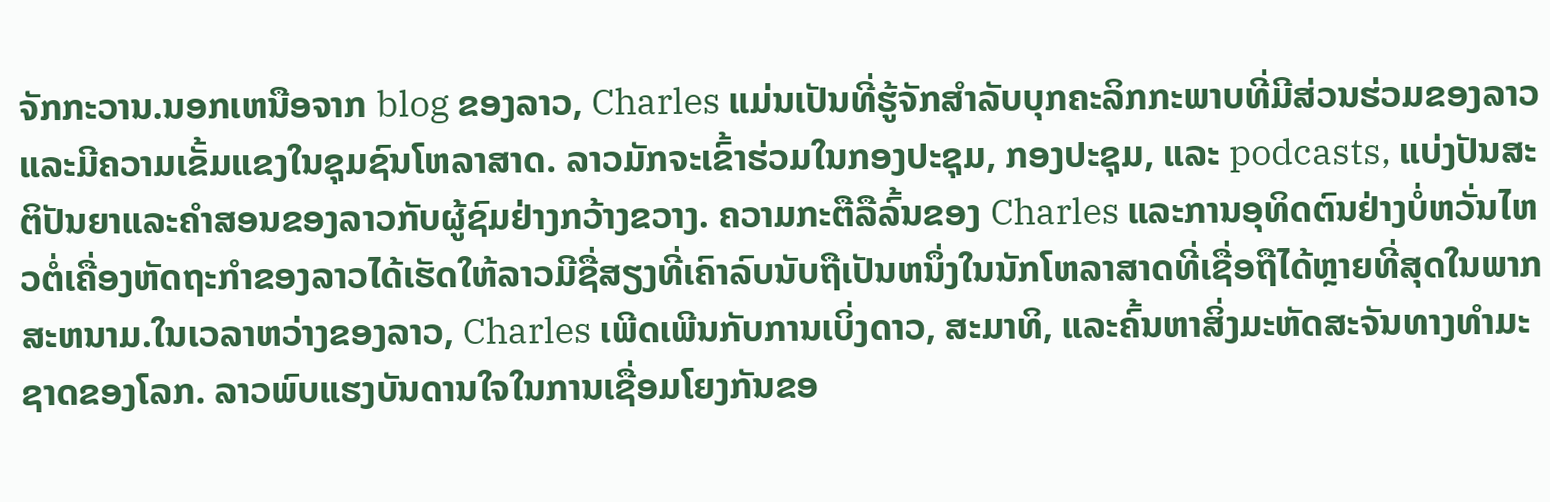ຈັກກະວານ.ນອກເຫນືອຈາກ blog ຂອງລາວ, Charles ແມ່ນເປັນທີ່ຮູ້ຈັກສໍາລັບບຸກຄະລິກກະພາບທີ່ມີສ່ວນຮ່ວມຂອງລາວແລະມີຄວາມເຂັ້ມແຂງໃນຊຸມຊົນໂຫລາສາດ. ລາວມັກຈະເຂົ້າຮ່ວມໃນກອງປະຊຸມ, ກອງປະຊຸມ, ແລະ podcasts, ແບ່ງປັນສະຕິປັນຍາແລະຄໍາສອນຂອງລາວກັບຜູ້ຊົມຢ່າງກວ້າງຂວາງ. ຄວາມກະຕືລືລົ້ນຂອງ Charles ແລະການອຸທິດຕົນຢ່າງບໍ່ຫວັ່ນໄຫວຕໍ່ເຄື່ອງຫັດຖະກໍາຂອງລາວໄດ້ເຮັດໃຫ້ລາວມີຊື່ສຽງທີ່ເຄົາລົບນັບຖືເປັນຫນຶ່ງໃນນັກໂຫລາສາດທີ່ເຊື່ອຖືໄດ້ຫຼາຍທີ່ສຸດໃນພາກສະຫນາມ.ໃນເວລາຫວ່າງຂອງລາວ, Charles ເພີດເພີນກັບການເບິ່ງດາວ, ສະມາທິ, ແລະຄົ້ນຫາສິ່ງມະຫັດສະຈັນທາງທໍາມະຊາດຂອງໂລກ. ລາວພົບແຮງບັນດານໃຈໃນການເຊື່ອມໂຍງກັນຂອ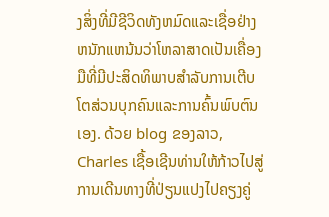ງສິ່ງທີ່ມີຊີວິດທັງຫມົດແລະເຊື່ອຢ່າງຫນັກແຫນ້ນວ່າໂຫລາສາດເປັນເຄື່ອງມືທີ່ມີປະສິດທິພາບສໍາລັບການເຕີບໂຕສ່ວນບຸກຄົນແລະການຄົ້ນພົບຕົນເອງ. ດ້ວຍ blog ຂອງລາວ, Charles ເຊື້ອເຊີນທ່ານໃຫ້ກ້າວໄປສູ່ການເດີນທາງທີ່ປ່ຽນແປງໄປຄຽງຄູ່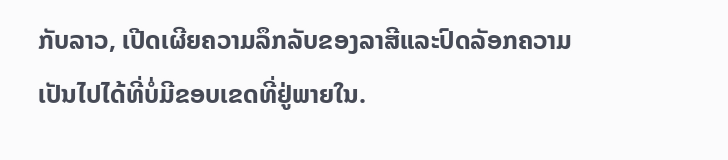ກັບລາວ, ເປີດເຜີຍຄວາມລຶກລັບຂອງລາສີແລະປົດລັອກຄວາມເປັນໄປໄດ້ທີ່ບໍ່ມີຂອບເຂດທີ່ຢູ່ພາຍໃນ.